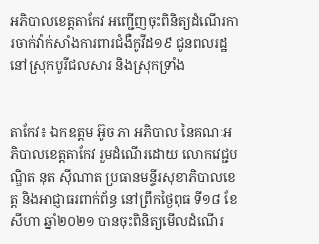អភិបាលខេត្តតាកែវ អញ្ជើញចុះពិនិត្យដំណើរការចាក់វ៉ាក់សាំងការពារជំងឺកូវីដ១៩ ជូនពលរដ្ឋ នៅស្រុកបូរីជលសារ និងស្រុកទ្រាំង


តាកែវ៖ ឯកឧត្តម អ៊ូច ភា អភិបាល នៃគណៈអភិបាលខេត្តតាកែវ រួមដំណើរដោយ លោកវេជ្ជបណ្ឌិត នុត ស៊ីណាត ប្រធានមន្ទីរសុខាភិបាលខេត្ត និងអាជ្ញាធរពាក់ព័ន្ធ នៅព្រឹកថ្ងៃពុធ ទី១៨ ខែសីហា ឆ្នាំ២០២១ បានចុះពិនិត្យមើលដំណើរ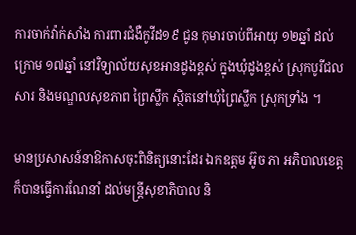ការចាក់វ៉ាក់សាំង ការពារជំងឺកូវីដ១៩ ជូន កុមារចាប់ពីអាយុ ១២ឆ្នាំ ដល់ ក្រោម ១៧ឆ្នាំ នៅវិទ្យាល័យសុខអានដូងខ្ពស់ ក្នុងឃុំដូងខ្ពស់ ស្រុកបូរីជលសារ និងមណ្ឌលសុខភាព ព្រៃស្លឹក ស្ថិតនៅឃុំព្រៃស្លឹក ស្រុកទ្រាំង ។

មានប្រសាសន៍នាឱកាសចុះពិនិត្យនោះដែរ ឯកឧត្តម អ៊ូច ភា អភិបាលខេត្ត ក៏បានធ្វើការណែនាំ ដល់មន្រ្តីសុខាភិបាល និ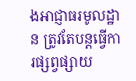ងអាជ្ញាធរមូលដ្ឋាន ត្រូវតែបន្តធ្វើការផ្សព្វផ្សាយ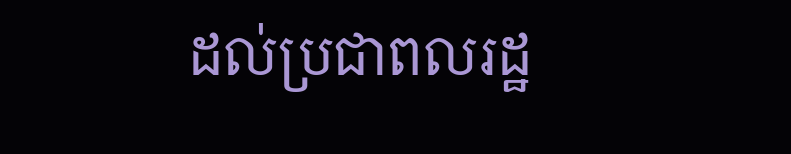ដល់ប្រជាពលរដ្ឋ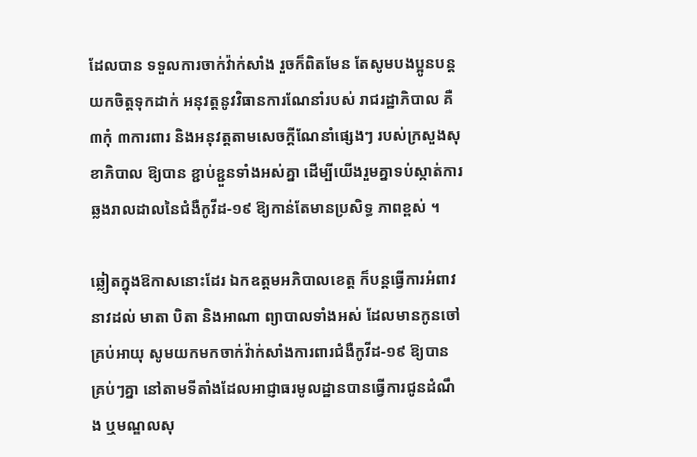ដែលបាន ទទួលការចាក់វ៉ាក់សាំង រួចក៏ពិតមែន តែសូមបងប្អូនបន្តយកចិត្តទុកដាក់ អនុវត្តនូវវិធានការណែនាំរបស់ រាជរដ្ឋាភិបាល គឺ ៣កុំ ៣ការពារ និងអនុវត្តតាមសេចក្ដីណែនាំផ្សេងៗ របស់ក្រសួងសុខាភិបាល ឱ្យបាន ខ្ជាប់ខ្ជួនទាំងអស់គ្នា ដើម្បីយើងរួមគ្នាទប់ស្កាត់ការឆ្លងរាលដាលនៃជំងឺកូវីដ-១៩ ឱ្យកាន់តែមានប្រសិទ្ធ ភាពខ្ពស់ ។

ឆ្លៀតក្នុងឱកាសនោះដែរ ឯកឧត្តមអភិបាលខេត្ត ក៏បន្តធ្វើការអំពាវនាវដល់ មាតា បិតា និងអាណា ព្យាបាលទាំងអស់ ដែលមានកូនចៅគ្រប់អាយុ សូមយកមកចាក់វ៉ាក់សាំងការពារជំងឺកូវីដ-១៩ ឱ្យបាន គ្រប់ៗគ្នា នៅតាមទីតាំងដែលអាជ្ញាធរមូលដ្ឋានបានធ្វើការជូនដំណឹង ឬមណ្ឌលសុ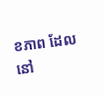ខភាព ដែលនៅ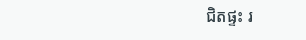ជិតផ្ទះ រ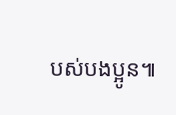បស់បងប្អូន៕